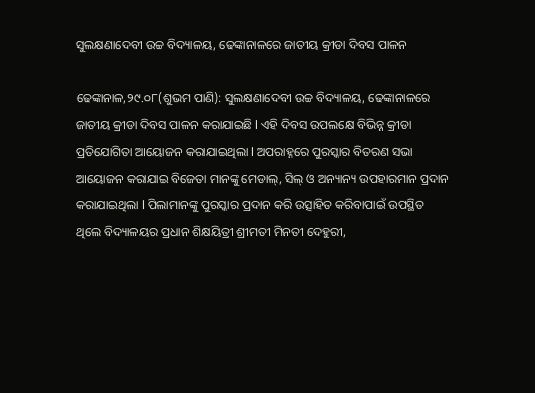ସୁଲକ୍ଷଣାଦେବୀ ଉଚ୍ଚ ବିଦ୍ୟାଳୟ, ଢେଙ୍କାନାଳରେ ଜାତୀୟ କ୍ରୀଡା ଦିବସ ପାଳନ

ଢେଙ୍କାନାଳ,୨୯.୦୮(ଶୁଭମ ପାଣି): ସୁଲକ୍ଷଣାଦେବୀ ଉଚ୍ଚ ବିଦ୍ୟାଳୟ, ଢେଙ୍କାନାଳରେ ଜାତୀୟ କ୍ରୀଡା ଦିବସ ପାଳନ କରାଯାଇଛି l ଏହି ଦିବସ ଉପଲକ୍ଷେ ବିଭିନ୍ନ କ୍ରୀଡା ପ୍ରତିଯୋଗିତା ଆୟୋଜନ କରାଯାଇଥିଲା l ଅପରାହ୍ନରେ ପୁରସ୍କାର ବିତରଣ ସଭା ଆୟୋଜନ କରାଯାଇ ବିଜେତା ମାନଙ୍କୁ ମେଡାଲ୍, ସିଲ୍ ଓ ଅନ୍ୟାନ୍ୟ ଉପହାରମାନ ପ୍ରଦାନ କରାଯାଇଥିଲା l ପିଲାମାନଙ୍କୁ ପୁରସ୍କାର ପ୍ରଦାନ କରି ଉତ୍ସାହିତ କରିବାପାଇଁ ଉପସ୍ଥିତ ଥିଲେ ବିଦ୍ୟାଳୟର ପ୍ରଧାନ ଶିକ୍ଷୟିତ୍ରୀ ଶ୍ରୀମତୀ ମିନତୀ ଦେହୁରୀ,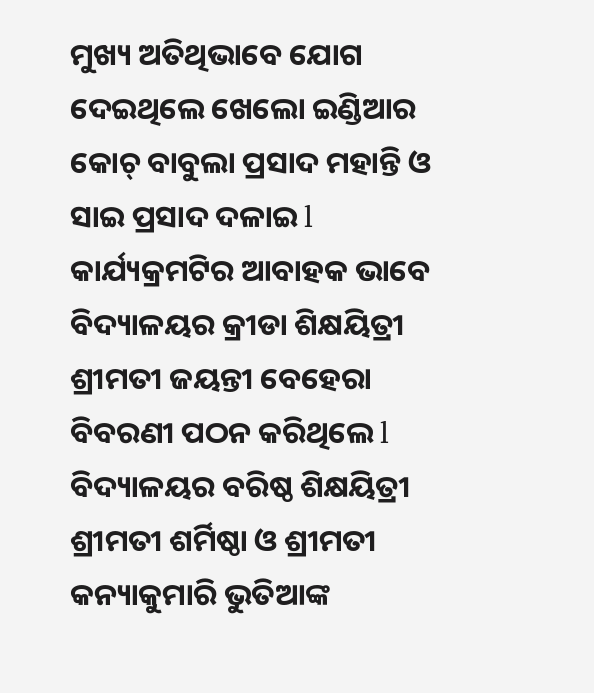ମୁଖ୍ୟ ଅତିଥିଭାବେ ଯୋଗ ଦେଇଥିଲେ ଖେଲୋ ଇଣ୍ଡିଆର କୋଚ୍ ବାବୁଲା ପ୍ରସାଦ ମହାନ୍ତି ଓ ସାଇ ପ୍ରସାଦ ଦଳାଇ l କାର୍ଯ୍ୟକ୍ରମଟିର ଆବାହକ ଭାବେ ବିଦ୍ୟାଳୟର କ୍ରୀଡା ଶିକ୍ଷୟିତ୍ରୀ ଶ୍ରୀମତୀ ଜୟନ୍ତୀ ବେହେରା ବିବରଣୀ ପଠନ କରିଥିଲେ l ବିଦ୍ୟାଳୟର ବରିଷ୍ଠ ଶିକ୍ଷୟିତ୍ରୀ ଶ୍ରୀମତୀ ଶର୍ମିଷ୍ଠା ଓ ଶ୍ରୀମତୀ କନ୍ୟାକୁମାରି ଭୁତିଆଙ୍କ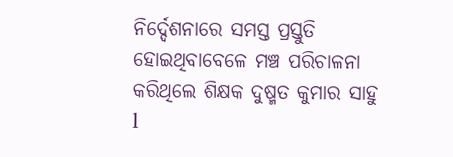ନିର୍ଦ୍ଦେଶନାରେ ସମସ୍ତ ପ୍ରସ୍ତୁତି ହୋଇଥିବାବେଳେ ମଞ୍ଚ ପରିଚାଳନା କରିଥିଲେ ଶିକ୍ଷକ ଦୁଷ୍ମତ କୁମାର ସାହୁ l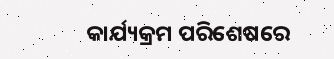କାର୍ଯ୍ୟକ୍ରମ ପରିଶେଷରେ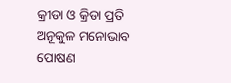କ୍ରୀଡା ଓ କ୍ରିଡା ପ୍ରତି ଅନୂକୁଳ ମନୋଭାବ ପୋଷଣ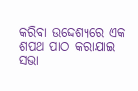କରିବା ଉଦ୍ଦେଶ୍ୟରେ ଏକ ଶପଥ ପାଠ କରାଯାଇ ସଭା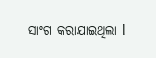ସାଂଗ କରାଯାଇଥିଲା l